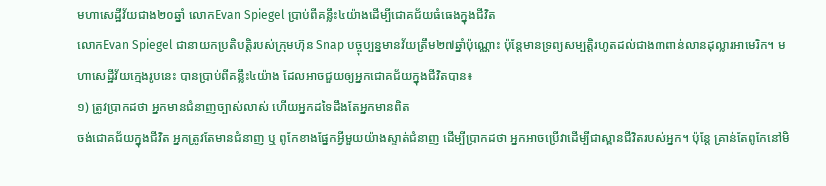មហាសេដ្ឋីវ័យជាង២០ឆ្នាំ លោកEvan Spiegel ប្រាប់ពីគន្លឹះ៤យ៉ាងដើម្បីជោគជ័យធំធេងក្នុងជីវិត
លោកEvan Spiegel ជានាយកប្រតិបត្តិរបស់ក្រុមហ៊ុន Snap បច្ចុប្បន្នមានវ័យត្រឹម២៧ឆ្នាំប៉ុណ្ណោះ ប៉ុន្តែមានទ្រព្យសម្បត្តិរហូតដល់ជាង៣ពាន់លានដុល្លារអាមេរិក។ មហាសេដ្ឋីវ័យក្មេងរូបនេះ បានប្រាប់ពីគន្លឹះ៤យ៉ាង ដែលអាចជួយឲ្យអ្នកជោគជ័យក្នុងជីវិតបាន៖
១) ត្រូវប្រាកដថា អ្នកមានជំនាញច្បាស់លាស់ ហើយអ្នកដទៃដឹងតែអ្នកមានពិត
ចង់ជោគជ័យក្នុងជីវិត អ្នកត្រូវតែមានជំនាញ ឬ ពូកែខាងផ្នែកអ្វីមួយយ៉ាងស្ទាត់ជំនាញ ដើម្បីប្រាកដថា អ្នកអាចប្រើវាដើម្បីជាស្ពានជីវិតរបស់អ្នក។ ប៉ុន្តែ គ្រាន់តែពូកែនៅមិ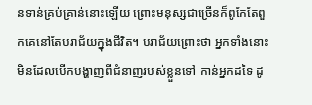នទាន់គ្រប់គ្រាន់នោះឡើយ ព្រោះមនុស្សជាច្រើនក៏ពូកែតែពួកគេនៅតែបរាជ័យក្នុងជីវិត។ បរាជ័យព្រោះថា អ្នកទាំងនោះមិនដែលបើកបង្ហាញពីជំនាញរបស់ខ្លួនទៅ កាន់អ្នកដទៃ ដូ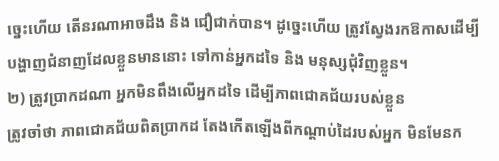ច្នេះហើយ តើនរណាអាចដឹង និង ជឿជាក់បាន។ ដូច្នេះហើយ ត្រូវស្វែងរកឱកាសដើម្បី បង្ហាញជំនាញដែលខ្លួនមាននោះ ទៅកាន់អ្នកដទៃ និង មនុស្សជុំវិញខ្លួន។
២) ត្រូវប្រាកដណា អ្នកមិនពឹងលើអ្នកដទៃ ដើម្បីភាពជោគជ័យរបស់ខ្លួន
ត្រូវចាំថា ភាពជោគជ័យពិតប្រាកដ តែងកើតឡើងពីកណ្ដាប់ដៃរបស់អ្នក មិនមែនក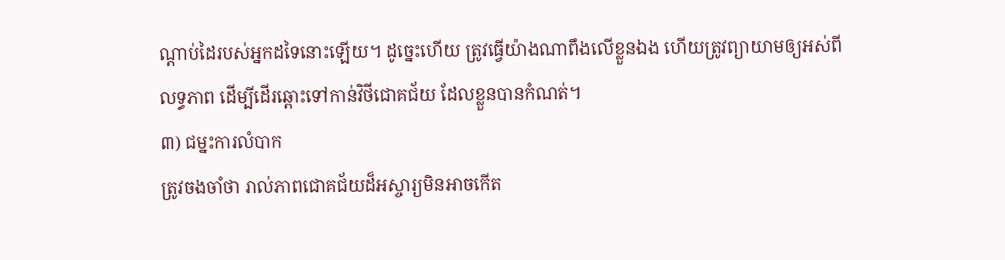ណ្ដាប់ដៃរបស់អ្នកដទៃនោះឡើយ។ ដូច្នេះហើយ ត្រូវធ្វើយ៉ាងណាពឹងលើខ្លួនឯង ហើយត្រូវព្យាយាមឲ្យអស់ពីលទ្ធភាព ដើម្បីដើរឆ្ពោះទៅកាន់វិថីជោគជ័យ ដែលខ្លួនបានកំណត់។
៣) ជម្នះការលំបាក
ត្រូវចងចាំថា រាល់ភាពជោគជ័យដ៏អស្ចារ្យមិនអាចកើត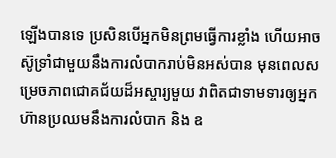ឡើងបានទេ ប្រសិនបើអ្នកមិនព្រមធ្វើការខ្លាំង ហើយអាចស៊ូទ្រាំជាមួយនឹងការលំបាករាប់មិនអស់បាន មុនពេលសម្រេចភាពជោគជ័យដ៏អស្ចារ្យមួយ វាពិតជាទាមទារឲ្យអ្នកហ៊ានប្រឈមនឹងការលំបាក និង ឧ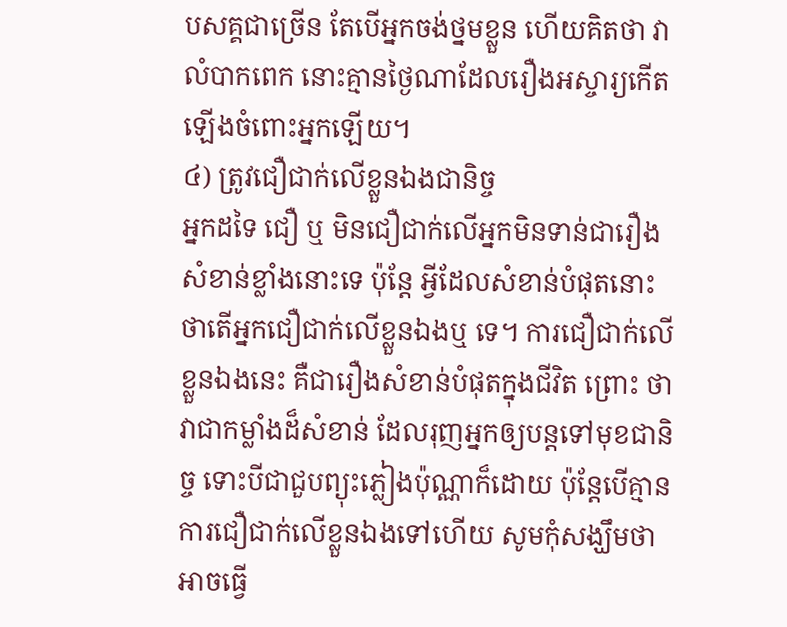បសគ្គជាច្រើន តែបើអ្នកចង់ថ្នមខ្លួន ហើយគិតថា វាលំបាកពេក នោះគ្មានថ្ងៃណាដែលរឿងអស្ចារ្យកើតឡើងចំពោះអ្នកឡើយ។
៤) ត្រូវជឿជាក់លើខ្លួនឯងជានិច្ច
អ្នកដទៃ ជឿ ឬ មិនជឿជាក់លើអ្នកមិនទាន់ជារឿងសំខាន់ខ្លាំងនោះទេ ប៉ុន្តែ អ្វីដែលសំខាន់បំផុតនោះ ថាតើអ្នកជឿជាក់លើខ្លួនឯងឬ ទេ។ ការជឿជាក់លើខ្លួនឯងនេះ គឺជារឿងសំខាន់បំផុតក្នុងជីវិត ព្រោះ ថា វាជាកម្លាំងដ៏សំខាន់ ដែលរុញអ្នកឲ្យបន្តទៅមុខជានិច្ច ទោះបីជាជួបព្យុះភ្លៀងប៉ុណ្ណាក៏ដោយ ប៉ុន្តែបើគ្មានការជឿជាក់លើខ្លួនឯងទៅហើយ សូមកុំសង្ឃឹមថា អាចធ្វើ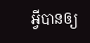អ្វីបានឲ្យ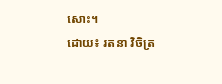សោះ។
ដោយ៖ រតនា វិចិត្រ